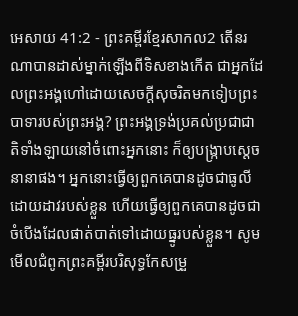អេសាយ 41:2 - ព្រះគម្ពីរខ្មែរសាកល2 តើនរណាបានដាស់ម្នាក់ឡើងពីទិសខាងកើត ជាអ្នកដែលព្រះអង្គហៅដោយសេចក្ដីសុចរិតមកទៀបព្រះបាទារបស់ព្រះអង្គ? ព្រះអង្គទ្រង់ប្រគល់ប្រជាជាតិទាំងឡាយនៅចំពោះអ្នកនោះ ក៏ឲ្យបង្ក្រាបស្ដេចនានាផង។ អ្នកនោះធ្វើឲ្យពួកគេបានដូចជាធូលីដោយដាវរបស់ខ្លួន ហើយធ្វើឲ្យពួកគេបានដូចជាចំបើងដែលផាត់បាត់ទៅដោយធ្នូរបស់ខ្លួន។ សូមមើលជំពូកព្រះគម្ពីរបរិសុទ្ធកែសម្រួ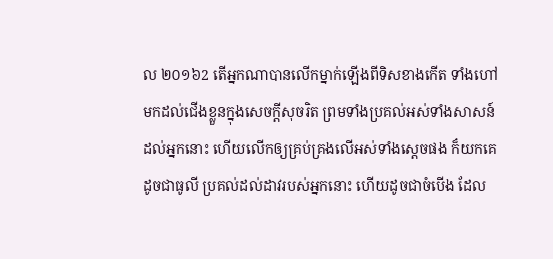ល ២០១៦2 តើអ្នកណាបានលើកម្នាក់ឡើងពីទិសខាងកើត ទាំងហៅមកដល់ជើងខ្លួនក្នុងសេចក្ដីសុចរិត ព្រមទាំងប្រគល់អស់ទាំងសាសន៍ដល់អ្នកនោះ ហើយលើកឲ្យគ្រប់គ្រងលើអស់ទាំងស្តេចផង ក៏យកគេដូចជាធូលី ប្រគល់ដល់ដាវរបស់អ្នកនោះ ហើយដូចជាចំបើង ដែល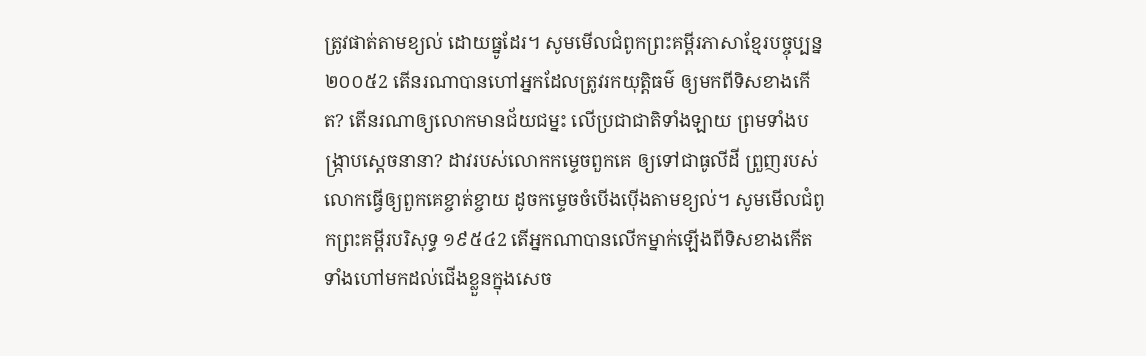ត្រូវផាត់តាមខ្យល់ ដោយធ្នូដែរ។ សូមមើលជំពូកព្រះគម្ពីរភាសាខ្មែរបច្ចុប្បន្ន ២០០៥2 តើនរណាបានហៅអ្នកដែលត្រូវរកយុត្តិធម៌ ឲ្យមកពីទិសខាងកើត? តើនរណាឲ្យលោកមានជ័យជម្នះ លើប្រជាជាតិទាំងឡាយ ព្រមទាំងបង្ក្រាបស្ដេចនានា? ដាវរបស់លោកកម្ទេចពួកគេ ឲ្យទៅជាធូលីដី ព្រួញរបស់លោកធ្វើឲ្យពួកគេខ្ចាត់ខ្ចាយ ដូចកម្ទេចចំបើងប៉ើងតាមខ្យល់។ សូមមើលជំពូកព្រះគម្ពីរបរិសុទ្ធ ១៩៥៤2 តើអ្នកណាបានលើកម្នាក់ឡើងពីទិសខាងកើត ទាំងហៅមកដល់ជើងខ្លួនក្នុងសេច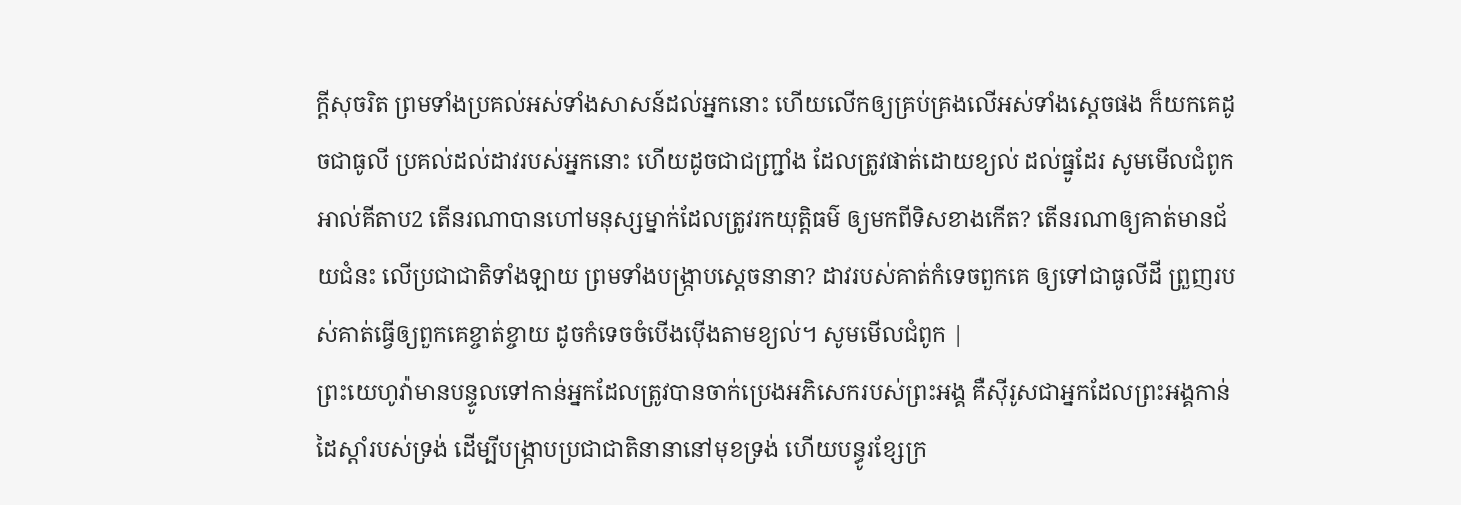ក្ដីសុចរិត ព្រមទាំងប្រគល់អស់ទាំងសាសន៍ដល់អ្នកនោះ ហើយលើកឲ្យគ្រប់គ្រងលើអស់ទាំងស្តេចផង ក៏យកគេដូចជាធូលី ប្រគល់ដល់ដាវរបស់អ្នកនោះ ហើយដូចជាជញ្ជ្រាំង ដែលត្រូវផាត់ដោយខ្យល់ ដល់ធ្នូដែរ សូមមើលជំពូកអាល់គីតាប2 តើនរណាបានហៅមនុស្សម្នាក់ដែលត្រូវរកយុត្តិធម៌ ឲ្យមកពីទិសខាងកើត? តើនរណាឲ្យគាត់មានជ័យជំនះ លើប្រជាជាតិទាំងឡាយ ព្រមទាំងបង្ក្រាបស្ដេចនានា? ដាវរបស់គាត់កំទេចពួកគេ ឲ្យទៅជាធូលីដី ព្រួញរបស់គាត់ធ្វើឲ្យពួកគេខ្ចាត់ខ្ចាយ ដូចកំទេចចំបើងប៉ើងតាមខ្យល់។ សូមមើលជំពូក |
ព្រះយេហូវ៉ាមានបន្ទូលទៅកាន់អ្នកដែលត្រូវបានចាក់ប្រេងអភិសេករបស់ព្រះអង្គ គឺស៊ីរូសជាអ្នកដែលព្រះអង្គកាន់ដៃស្ដាំរបស់ទ្រង់ ដើម្បីបង្ក្រាបប្រជាជាតិនានានៅមុខទ្រង់ ហើយបន្ធូរខ្សែក្រ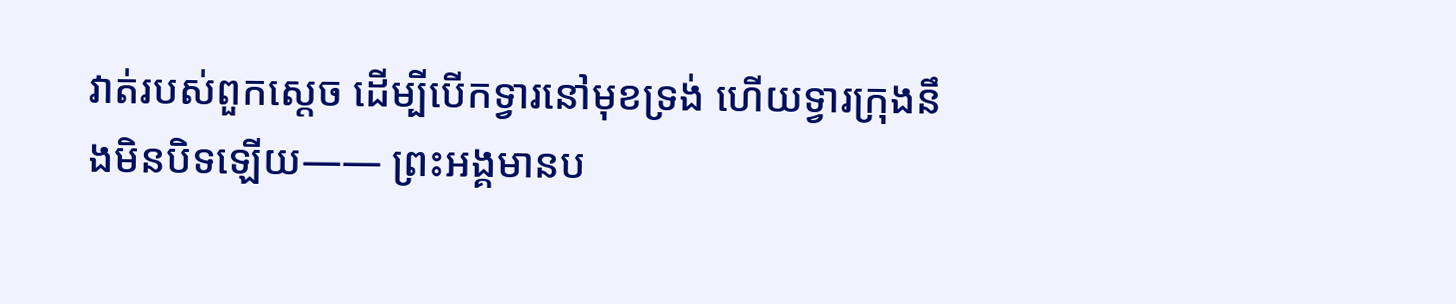វាត់របស់ពួកស្ដេច ដើម្បីបើកទ្វារនៅមុខទ្រង់ ហើយទ្វារក្រុងនឹងមិនបិទឡើយ—— ព្រះអង្គមានប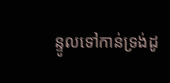ន្ទូលទៅកាន់ទ្រង់ដូ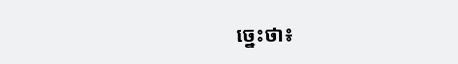ច្នេះថា៖